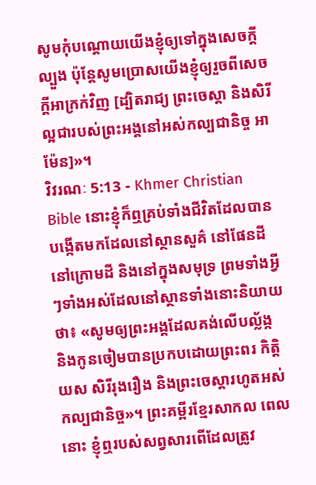សូមកុំបណ្ដោយយើងខ្ញុំឲ្យទៅក្នុងសេចក្ដីល្បួង ប៉ុន្ដែសូមប្រោសយើងខ្ញុំឲ្យរួចពីសេចក្ដីអាក្រក់វិញ [ដ្បិតរាជ្យ ព្រះចេស្ដា និងសិរីល្អជារបស់ព្រះអង្គនៅអស់កល្បជានិច្ច អាម៉ែន]»។
វិវរណៈ 5:13 - Khmer Christian Bible នោះខ្ញុំក៏ឮគ្រប់ទាំងជីវិតដែលបានបង្កើតមកដែលនៅស្ថានសួគ៌ នៅផែនដី នៅក្រោមដី និងនៅក្នុងសមុទ្រ ព្រមទាំងអ្វីៗទាំងអស់ដែលនៅស្ថានទាំងនោះនិយាយថា៖ «សូមឲ្យព្រះអង្គដែលគង់លើបល្ល័ង្ក និងកូនចៀមបានប្រកបដោយព្រះពរ កិត្ដិយស សិរីរុងរឿង និងព្រះចេស្ដារហូតអស់កល្បជានិច្ច»។ ព្រះគម្ពីរខ្មែរសាកល ពេលនោះ ខ្ញុំឮរបស់សព្វសារពើដែលត្រូវ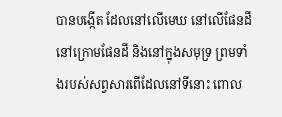បានបង្កើត ដែលនៅលើមេឃ នៅលើផែនដី នៅក្រោមផែនដី និងនៅក្នុងសមុទ្រ ព្រមទាំងរបស់សព្វសារពើដែលនៅទីនោះ ពោល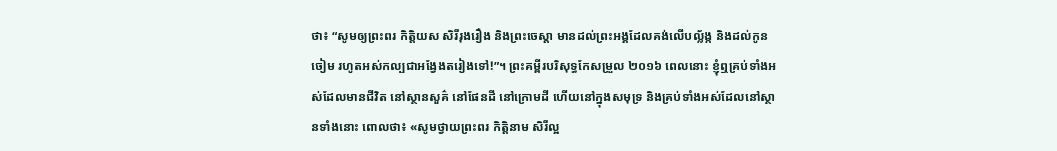ថា៖ “សូមឲ្យព្រះពរ កិត្តិយស សិរីរុងរឿង និងព្រះចេស្ដា មានដល់ព្រះអង្គដែលគង់លើបល្ល័ង្ក និងដល់កូនចៀម រហូតអស់កល្បជាអង្វែងតរៀងទៅ!”។ ព្រះគម្ពីរបរិសុទ្ធកែសម្រួល ២០១៦ ពេលនោះ ខ្ញុំឮគ្រប់ទាំងអស់ដែលមានជីវិត នៅស្ថានសួគ៌ នៅផែនដី នៅក្រោមដី ហើយនៅក្នុងសមុទ្រ និងគ្រប់ទាំងអស់ដែលនៅស្ថានទាំងនោះ ពោលថា៖ «សូមថ្វាយព្រះពរ កិត្តិនាម សិរីល្អ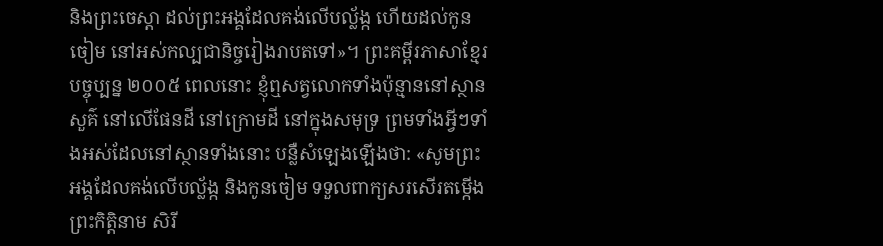និងព្រះចេស្តា ដល់ព្រះអង្គដែលគង់លើបល្ល័ង្ក ហើយដល់កូនចៀម នៅអស់កល្បជានិច្ចរៀងរាបតទៅ»។ ព្រះគម្ពីរភាសាខ្មែរបច្ចុប្បន្ន ២០០៥ ពេលនោះ ខ្ញុំឮសត្វលោកទាំងប៉ុន្មាននៅស្ថានសួគ៌ នៅលើផែនដី នៅក្រោមដី នៅក្នុងសមុទ្រ ព្រមទាំងអ្វីៗទាំងអស់ដែលនៅស្ថានទាំងនោះ បន្លឺសំឡេងឡើងថា: «សូមព្រះអង្គដែលគង់លើបល្ល័ង្ក និងកូនចៀម ទទួលពាក្យសរសើរតម្កើង ព្រះកិត្តិនាម សិរី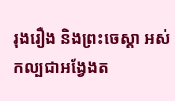រុងរឿង និងព្រះចេស្ដា អស់កល្បជាអង្វែងត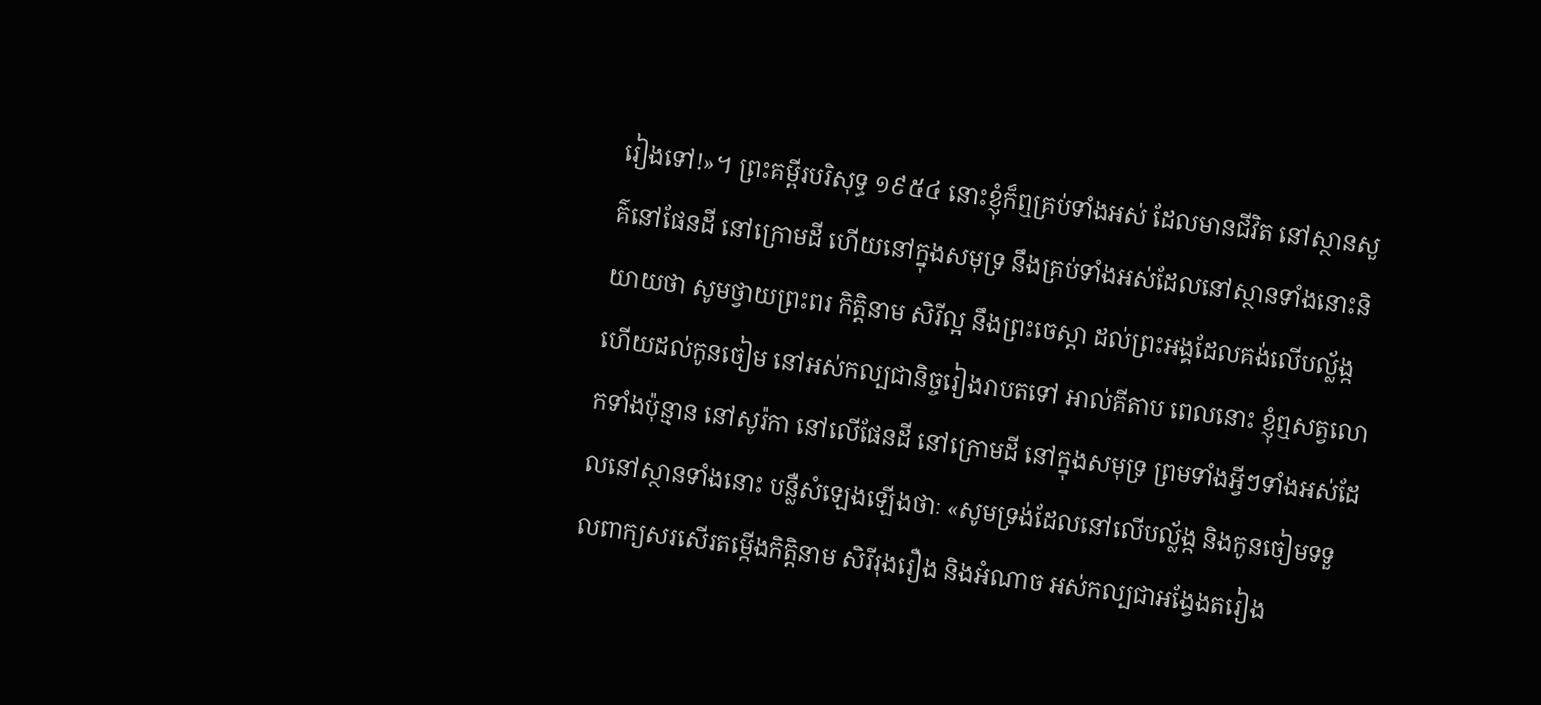រៀងទៅ!»។ ព្រះគម្ពីរបរិសុទ្ធ ១៩៥៤ នោះខ្ញុំក៏ឮគ្រប់ទាំងអស់ ដែលមានជីវិត នៅស្ថានសួគ៌នៅផែនដី នៅក្រោមដី ហើយនៅក្នុងសមុទ្រ នឹងគ្រប់ទាំងអស់ដែលនៅស្ថានទាំងនោះនិយាយថា សូមថ្វាយព្រះពរ កិត្តិនាម សិរីល្អ នឹងព្រះចេស្តា ដល់ព្រះអង្គដែលគង់លើបល្ល័ង្ក ហើយដល់កូនចៀម នៅអស់កល្បជានិច្ចរៀងរាបតទៅ អាល់គីតាប ពេលនោះ ខ្ញុំឮសត្វលោកទាំងប៉ុន្មាន នៅសូរ៉កា នៅលើផែនដី នៅក្រោមដី នៅក្នុងសមុទ្រ ព្រមទាំងអ្វីៗទាំងអស់ដែលនៅស្ថានទាំងនោះ បន្លឺសំឡេងឡើងថាៈ «សូមទ្រង់ដែលនៅលើបល្ល័ង្ក និងកូនចៀមទទួលពាក្យសរសើរតម្កើងកិត្ដិនាម សិរីរុងរឿង និងអំណាច អស់កល្បជាអង្វែងតរៀង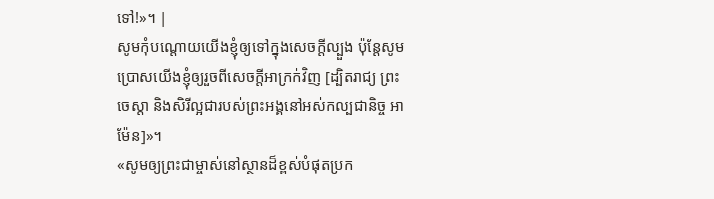ទៅ!»។ |
សូមកុំបណ្ដោយយើងខ្ញុំឲ្យទៅក្នុងសេចក្ដីល្បួង ប៉ុន្ដែសូមប្រោសយើងខ្ញុំឲ្យរួចពីសេចក្ដីអាក្រក់វិញ [ដ្បិតរាជ្យ ព្រះចេស្ដា និងសិរីល្អជារបស់ព្រះអង្គនៅអស់កល្បជានិច្ច អាម៉ែន]»។
«សូមឲ្យព្រះជាម្ចាស់នៅស្ថានដ៏ខ្ពស់បំផុតប្រក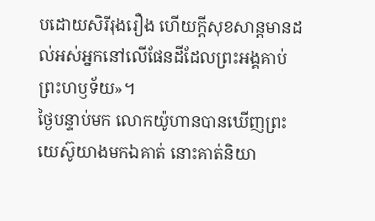បដោយសិរីរុងរឿង ហើយក្ដីសុខសាន្ដមានដល់អស់អ្នកនៅលើផែនដីដែលព្រះអង្គគាប់ព្រះហឫទ័យ»។
ថ្ងៃបន្ទាប់មក លោកយ៉ូហានបានឃើញព្រះយេស៊ូយាងមកឯគាត់ នោះគាត់និយា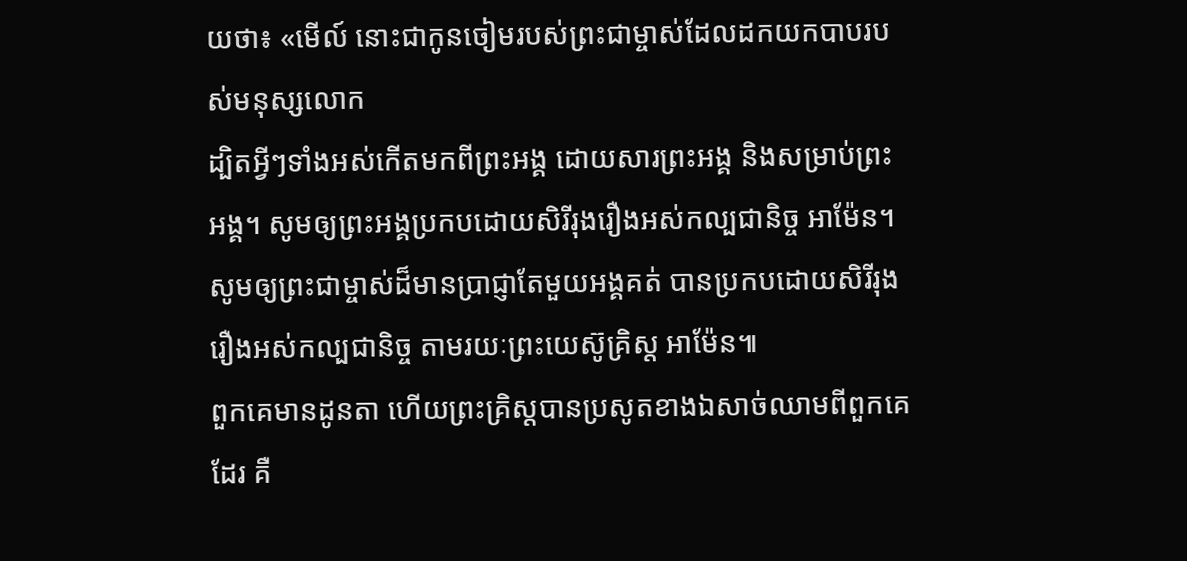យថា៖ «មើល៍ នោះជាកូនចៀមរបស់ព្រះជាម្ចាស់ដែលដកយកបាបរបស់មនុស្សលោក
ដ្បិតអ្វីៗទាំងអស់កើតមកពីព្រះអង្គ ដោយសារព្រះអង្គ និងសម្រាប់ព្រះអង្គ។ សូមឲ្យព្រះអង្គប្រកបដោយសិរីរុងរឿងអស់កល្បជានិច្ច អាម៉ែន។
សូមឲ្យព្រះជាម្ចាស់ដ៏មានប្រាជ្ញាតែមួយអង្គគត់ បានប្រកបដោយសិរីរុងរឿងអស់កល្បជានិច្ច តាមរយៈព្រះយេស៊ូគ្រិស្ដ អាម៉ែន៕
ពួកគេមានដូនតា ហើយព្រះគ្រិស្ដបានប្រសូតខាងឯសាច់ឈាមពីពួកគេដែរ គឺ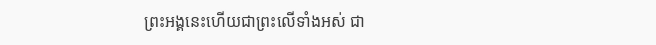ព្រះអង្គនេះហើយជាព្រះលើទាំងអស់ ជា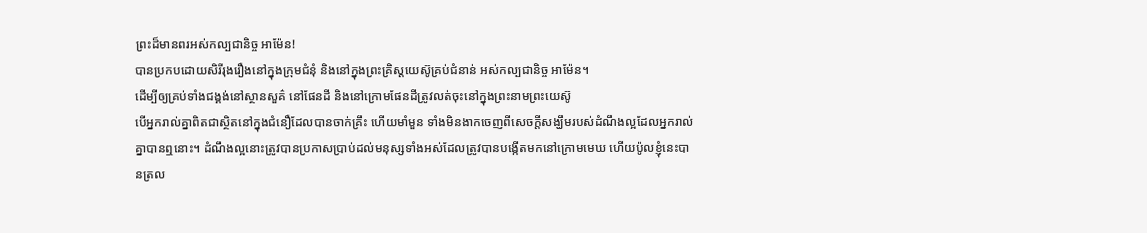ព្រះដ៏មានពរអស់កល្បជានិច្ច អាម៉ែន!
បានប្រកបដោយសិរីរុងរឿងនៅក្នុងក្រុមជំនុំ និងនៅក្នុងព្រះគ្រិស្ដយេស៊ូគ្រប់ជំនាន់ អស់កល្បជានិច្ច អាម៉ែន។
ដើម្បីឲ្យគ្រប់ទាំងជង្គង់នៅស្ថានសួគ៌ នៅផែនដី និងនៅក្រោមផែនដីត្រូវលត់ចុះនៅក្នុងព្រះនាមព្រះយេស៊ូ
បើអ្នករាល់គ្នាពិតជាស្ថិតនៅក្នុងជំនឿដែលបានចាក់គ្រឹះ ហើយមាំមួន ទាំងមិនងាកចេញពីសេចក្ដីសង្ឃឹមរបស់ដំណឹងល្អដែលអ្នករាល់គ្នាបានឮនោះ។ ដំណឹងល្អនោះត្រូវបានប្រកាសប្រាប់ដល់មនុស្សទាំងអស់ដែលត្រូវបានបង្កើតមកនៅក្រោមមេឃ ហើយប៉ូលខ្ញុំនេះបានត្រល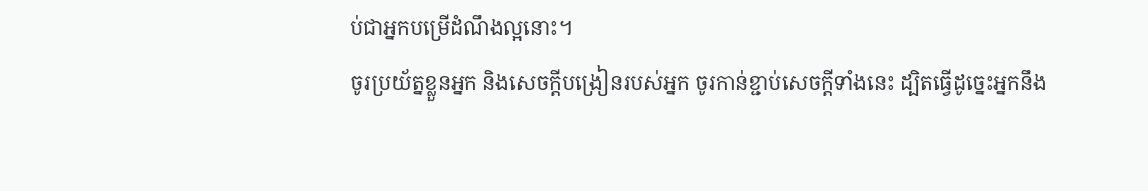ប់ជាអ្នកបម្រើដំណឹងល្អនោះ។
ចូរប្រយ័ត្នខ្លួនអ្នក និងសេចក្ដីបង្រៀនរបស់អ្នក ចូរកាន់ខ្ជាប់សេចក្ដីទាំងនេះ ដ្បិតធ្វើដូច្នេះអ្នកនឹង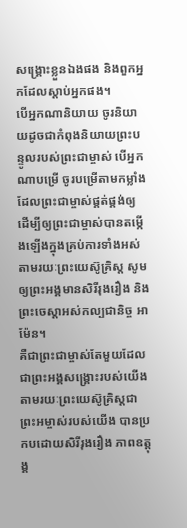សង្គ្រោះខ្លួនឯងផង និងពួកអ្នកដែលស្ដាប់អ្នកផង។
បើអ្នកណានិយាយ ចូរនិយាយដូចជាកំពុងនិយាយព្រះបន្ទូលរបស់ព្រះជាម្ចាស់ បើអ្នកណាបម្រើ ចូរបម្រើតាមកម្លាំងដែលព្រះជាម្ចាស់ផ្គត់ផ្គង់ឲ្យ ដើម្បីឲ្យព្រះជាម្ចាស់បានតម្កើងឡើងក្នុងគ្រប់ការទាំងអស់ តាមរយៈព្រះយេស៊ូគ្រិស្ដ សូមឲ្យព្រះអង្គមានសិរីរុងរឿង និងព្រះចេស្ដាអស់កល្បជានិច្ច អាម៉ែន។
គឺជាព្រះជាម្ចាស់តែមួយដែលជាព្រះអង្គសង្គ្រោះរបស់យើង តាមរយៈព្រះយេស៊ូគ្រិស្ដជាព្រះអម្ចាស់របស់យើង បានប្រកបដោយសិរីរុងរឿង ភាពឧត្ដុង្គ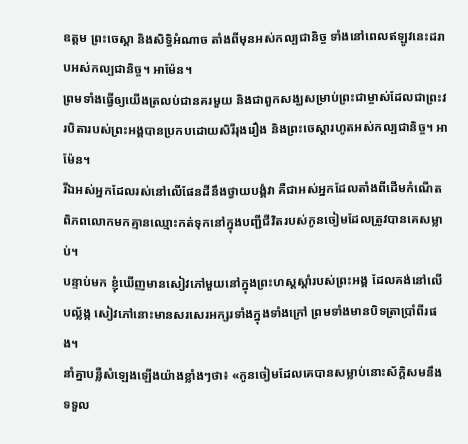ឧត្ដម ព្រះចេស្ដា និងសិទ្ធិអំណាច តាំងពីមុនអស់កល្បជានិច្ច ទាំងនៅពេលឥឡូវនេះដរាបអស់កល្បជានិច្ច។ អាម៉ែន។
ព្រមទាំងធ្វើឲ្យយើងត្រលប់ជានគរមួយ និងជាពួកសង្ឃសម្រាប់ព្រះជាម្ចាស់ដែលជាព្រះវរបិតារបស់ព្រះអង្គបានប្រកបដោយសិរីរុងរឿង និងព្រះចេស្ដារហូតអស់កល្បជានិច្ច។ អាម៉ែន។
រីឯអស់អ្នកដែលរស់នៅលើផែនដីនឹងថ្វាយបង្គំវា គឺជាអស់អ្នកដែលតាំងពីដើមកំណើតពិភពលោកមកគ្មានឈ្មោះកត់ទុកនៅក្នុងបញ្ជីជីវិតរបស់កូនចៀមដែលត្រូវបានគេសម្លាប់។
បន្ទាប់មក ខ្ញុំឃើញមានសៀវភៅមួយនៅក្នុងព្រះហស្ដស្ដាំរបស់ព្រះអង្គ ដែលគង់នៅលើបល្ល័ង្ក សៀវភៅនោះមានសរសេរអក្សរទាំងក្នុងទាំងក្រៅ ព្រមទាំងមានបិទត្រាប្រាំពីរផង។
នាំគ្នាបន្លឺសំឡេងឡើងយ៉ាងខ្លាំងៗថា៖ «កូនចៀមដែលគេបានសម្លាប់នោះស័ក្ដិសមនឹងទទួល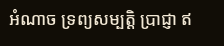អំណាច ទ្រព្យសម្បត្ដិ ប្រាជ្ញា ឥ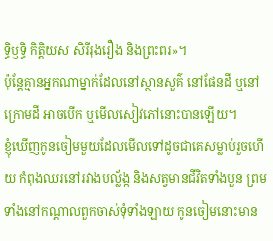ទ្ធិឫទ្ធិ កិត្ដិយស សិរីរុងរឿង និងព្រះពរ»។
ប៉ុន្ដែគ្មានអ្នកណាម្នាក់ដែលនៅស្ថានសួគ៌ នៅផែនដី ឬនៅក្រោមដី អាចបើក ឬមើលសៀវភៅនោះបានឡើយ។
ខ្ញុំឃើញកូនចៀមមួយដែលមើលទៅដូចជាគេសម្លាប់រួចហើយ កំពុងឈរនៅរវាងបល្ល័ង្ក និងសត្វមានជីវិតទាំងបួន ព្រមទាំងនៅកណ្ដាលពួកចាស់ទុំទាំងឡាយ កូនចៀមនោះមាន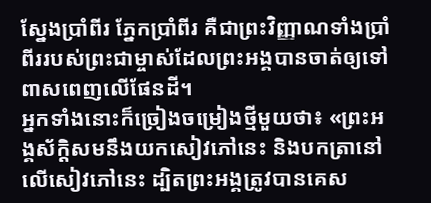ស្នែងប្រាំពីរ ភ្នែកប្រាំពីរ គឺជាព្រះវិញ្ញាណទាំងប្រាំពីររបស់ព្រះជាម្ចាស់ដែលព្រះអង្គបានចាត់ឲ្យទៅពាសពេញលើផែនដី។
អ្នកទាំងនោះក៏ច្រៀងចម្រៀងថ្មីមួយថា៖ «ព្រះអង្គស័ក្ដិសមនឹងយកសៀវភៅនេះ និងបកត្រានៅលើសៀវភៅនេះ ដ្បិតព្រះអង្គត្រូវបានគេស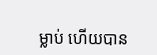ម្លាប់ ហើយបាន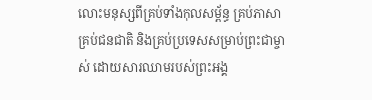លោះមនុស្សពីគ្រប់ទាំងកុលសម្ព័ន្ធ គ្រប់ភាសា គ្រប់ជនជាតិ និងគ្រប់ប្រទេសសម្រាប់ព្រះជាម្ចាស់ ដោយសារឈាមរបស់ព្រះអង្គ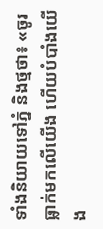ទាំងនិយាយទៅភ្នំ និងថ្មថា៖ «ចូរធ្លាក់មកលើយើង ហើយបំបាំងយើង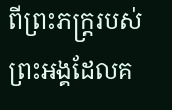ពីព្រះភក្រ្តរបស់ព្រះអង្គដែលគ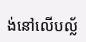ង់នៅលើបល្ល័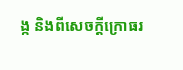ង្ក និងពីសេចក្ដីក្រោធរ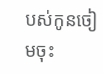បស់កូនចៀមចុះ